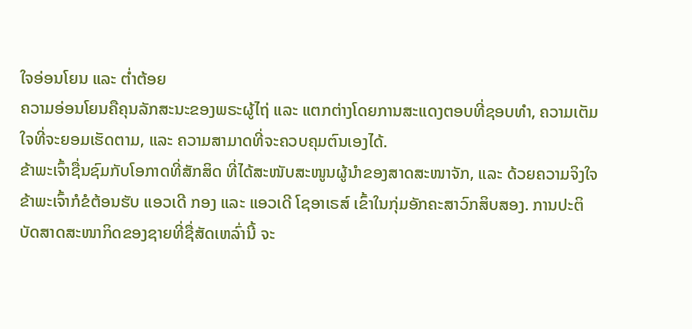ໃຈອ່ອນໂຍນ ແລະ ຕ່ຳຕ້ອຍ
ຄວາມອ່ອນໂຍນຄືຄຸນລັກສະນະຂອງພຣະຜູ້ໄຖ່ ແລະ ແຕກຕ່າງໂດຍການສະແດງຕອບທີ່ຊອບທຳ, ຄວາມເຕັມໃຈທີ່ຈະຍອມເຮັດຕາມ, ແລະ ຄວາມສາມາດທີ່ຈະຄວບຄຸມຕົນເອງໄດ້.
ຂ້າພະເຈົ້າຊື່ນຊົມກັບໂອກາດທີ່ສັກສິດ ທີ່ໄດ້ສະໜັບສະໜູນຜູ້ນຳຂອງສາດສະໜາຈັກ, ແລະ ດ້ວຍຄວາມຈິງໃຈ ຂ້າພະເຈົ້າກໍຂໍຕ້ອນຮັບ ແອວເດີ ກອງ ແລະ ແອວເດີ ໂຊອາເຣສ໌ ເຂົ້າໃນກຸ່ມອັກຄະສາວົກສິບສອງ. ການປະຕິບັດສາດສະໜາກິດຂອງຊາຍທີ່ຊື່ສັດເຫລົ່ານີ້ ຈະ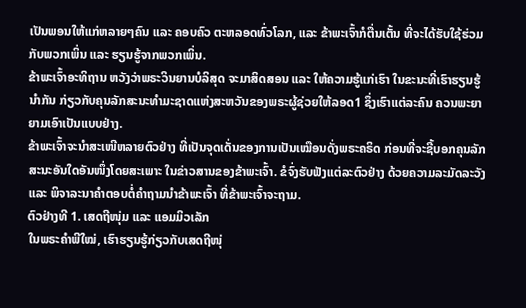ເປັນພອນໃຫ້ແກ່ຫລາຍໆຄົນ ແລະ ຄອບຄົວ ຕະຫລອດທົ່ວໂລກ, ແລະ ຂ້າພະເຈົ້າກໍຕື່ນເຕັ້ນ ທີ່ຈະໄດ້ຮັບໃຊ້ຮ່ວມກັບພວກເພິ່ນ ແລະ ຮຽນຮູ້ຈາກພວກເພິ່ນ.
ຂ້າພະເຈົ້າອະທິຖານ ຫວັງວ່າພຣະວິນຍານບໍລິສຸດ ຈະມາສິດສອນ ແລະ ໃຫ້ຄວາມຮູ້ແກ່ເຮົາ ໃນຂະນະທີ່ເຮົາຮຽນຮູ້ນຳກັນ ກ່ຽວກັບຄຸນລັກສະນະທຳມະຊາດແຫ່ງສະຫວັນຂອງພຣະຜູ້ຊ່ວຍໃຫ້ລອດ1 ຊຶ່ງເຮົາແຕ່ລະຄົນ ຄວນພະຍາຍາມເອົາເປັນແບບຢ່າງ.
ຂ້າພະເຈົ້າຈະນຳສະເໜີຫລາຍຕົວຢ່າງ ທີ່ເປັນຈຸດເດັ່ນຂອງການເປັນເໝືອນດັ່ງພຣະຄຣິດ ກ່ອນທີ່ຈະຊີ້ບອກຄຸນລັກສະນະອັນໃດອັນໜຶ່ງໂດຍສະເພາະ ໃນຂ່າວສານຂອງຂ້າພະເຈົ້າ. ຂໍຈົ່ງຮັບຟັງແຕ່ລະຕົວຢ່າງ ດ້ວຍຄວາມລະມັດລະວັງ ແລະ ພິຈາລະນາຄຳຕອບຕໍ່ຄຳຖາມນຳຂ້າພະເຈົ້າ ທີ່ຂ້າພະເຈົ້າຈະຖາມ.
ຕົວຢ່າງທີ 1. ເສດຖີໜຸ່ມ ແລະ ແອມມິວເລັກ
ໃນພຣະຄຳພີໃໝ່, ເຮົາຮຽນຮູ້ກ່ຽວກັບເສດຖີໜຸ່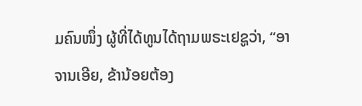ມຄົນໜຶ່ງ ຜູ້ທີ່ໄດ້ທູນໄດ້ຖາມພຣະເຢຊູວ່າ, “ອາຈານເອີຍ, ຂ້ານ້ອຍຕ້ອງ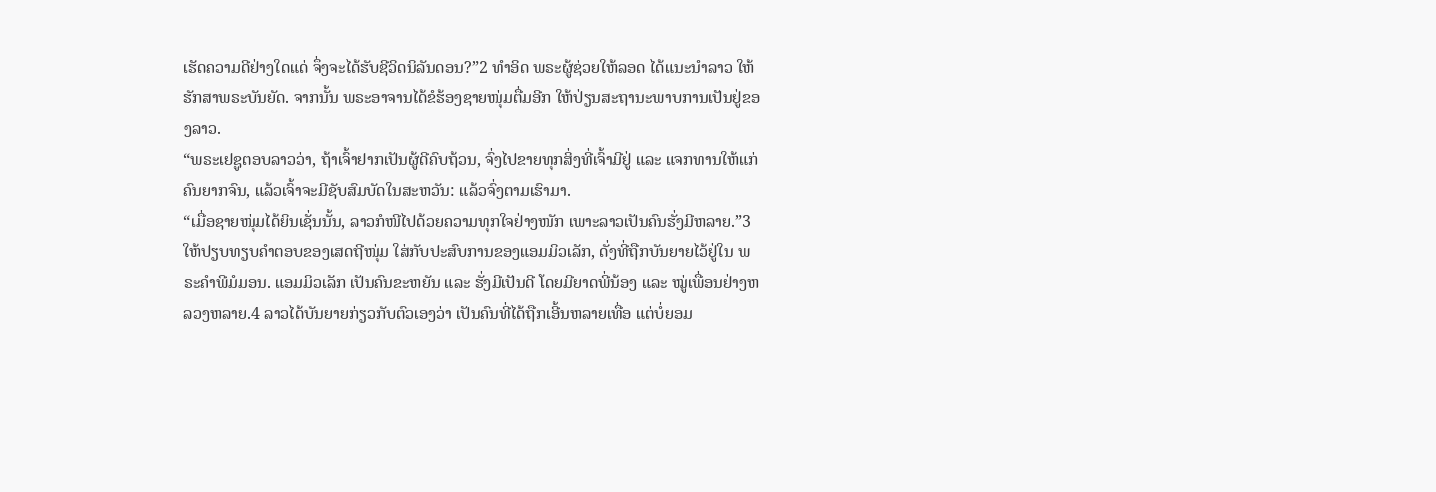ເຮັດຄວາມດີຢ່າງໃດແດ່ ຈຶ່ງຈະໄດ້ຮັບຊີວິດນິລັນດອນ?”2 ທຳອິດ ພຣະຜູ້ຊ່ວຍໃຫ້ລອດ ໄດ້ແນະນຳລາວ ໃຫ້ຮັກສາພຣະບັນຍັດ. ຈາກນັ້ນ ພຣະອາຈານໄດ້ຂໍຮ້ອງຊາຍໜຸ່ມຕື່ມອີກ ໃຫ້ປ່ຽນສະຖານະພາບການເປັນຢູ່ຂອງລາວ.
“ພຣະເຢຊູຕອບລາວວ່າ, ຖ້າເຈົ້າຢາກເປັນຜູ້ດີຄົບຖ້ວນ, ຈົ່ງໄປຂາຍທຸກສິ່ງທີ່ເຈົ້າມີຢູ່ ແລະ ແຈກທານໃຫ້ແກ່ຄົນຍາກຈົນ, ແລ້ວເຈົ້າຈະມີຊັບສົມບັດໃນສະຫວັນ: ແລ້ວຈົ່ງຕາມເຮົາມາ.
“ເມື່ອຊາຍໜຸ່ມໄດ້ຍິນເຊັ່ນນັ້ນ, ລາວກໍໜີໄປດ້ວຍຄວາມທຸກໃຈຢ່າງໜັກ ເພາະລາວເປັນຄົນຮັ່ງມີຫລາຍ.”3
ໃຫ້ປຽບທຽບຄຳຕອບຂອງເສດຖີໜຸ່ມ ໃສ່ກັບປະສົບການຂອງແອມມິວເລັກ, ດັ່ງທີ່ຖືກບັນຍາຍໄວ້ຢູ່ໃນ ພຣະຄຳພີມໍມອນ. ແອມມິວເລັກ ເປັນຄົນຂະຫຍັນ ແລະ ຮັ່ງມີເປັນດີ ໂດຍມີຍາດພີ່ນ້ອງ ແລະ ໝູ່ເພື່ອນຢ່າງຫລວງຫລາຍ.4 ລາວໄດ້ບັນຍາຍກ່ຽວກັບຕົວເອງວ່າ ເປັນຄົນທີ່ໄດ້ຖືກເອີ້ນຫລາຍເທື່ອ ແຕ່ບໍ່ຍອມ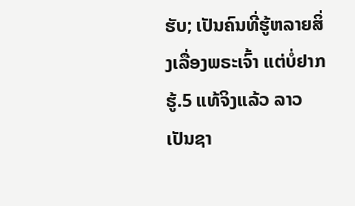ຮັບ; ເປັນຄົນທີ່ຮູ້ຫລາຍສິ່ງເລື່ອງພຣະເຈົ້າ ແຕ່ບໍ່ຢາກຮູ້.5 ແທ້ຈິງແລ້ວ ລາວເປັນຊາ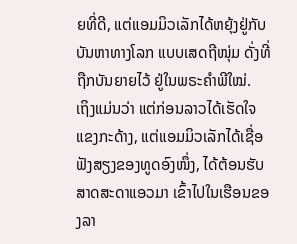ຍທີ່ດີ, ແຕ່ແອມມິວເລັກໄດ້ຫຍຸ້ງຢູ່ກັບບັນຫາທາງໂລກ ແບບເສດຖີໜຸ່ມ ດັ່ງທີ່ຖືກບັນຍາຍໄວ້ ຢູ່ໃນພຣະຄຳພີໃໝ່.
ເຖິງແມ່ນວ່າ ແຕ່ກ່ອນລາວໄດ້ເຮັດໃຈແຂງກະດ້າງ, ແຕ່ແອມມິວເລັກໄດ້ເຊື່ອຟັງສຽງຂອງທູດອົງໜຶ່ງ, ໄດ້ຕ້ອນຮັບສາດສະດາແອວມາ ເຂົ້າໄປໃນເຮືອນຂອງລາ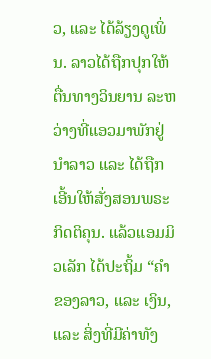ວ, ແລະ ໄດ້ລ້ຽງດູເພິ່ນ. ລາວໄດ້ຖືກປຸກໃຫ້ຕື່ນທາງວິນຍານ ລະຫວ່າງທີ່ແອວມາພັກຢູ່ນຳລາວ ແລະ ໄດ້ຖືກເອີ້ນໃຫ້ສັ່ງສອນພຣະກິດຕິຄຸນ. ແລ້ວແອມມິວເລັກ ໄດ້ປະຖິ້ມ “ຄຳຂອງລາວ, ແລະ ເງິນ, ແລະ ສິ່ງທີ່ມີຄ່າທັງ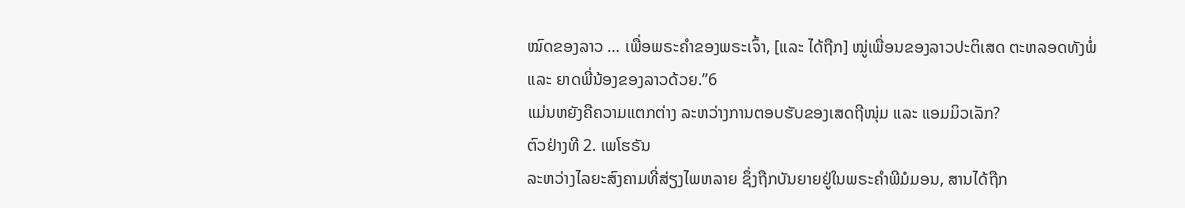ໝົດຂອງລາວ … ເພື່ອພຣະຄຳຂອງພຣະເຈົ້າ, [ແລະ ໄດ້ຖືກ] ໝູ່ເພື່ອນຂອງລາວປະຕິເສດ ຕະຫລອດທັງພໍ່ ແລະ ຍາດພີ່ນ້ອງຂອງລາວດ້ວຍ.”6
ແມ່ນຫຍັງຄືຄວາມແຕກຕ່າງ ລະຫວ່າງການຕອບຮັບຂອງເສດຖີໜຸ່ມ ແລະ ແອມມິວເລັກ?
ຕົວຢ່າງທີ 2. ເພໂຮຣັນ
ລະຫວ່າງໄລຍະສົງຄາມທີ່ສ່ຽງໄພຫລາຍ ຊຶ່ງຖືກບັນຍາຍຢູ່ໃນພຣະຄຳພີມໍມອນ, ສານໄດ້ຖືກ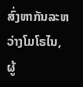ສົ່ງຫາກັນລະຫວ່າງໂມໂຣໄນ, ຜູ້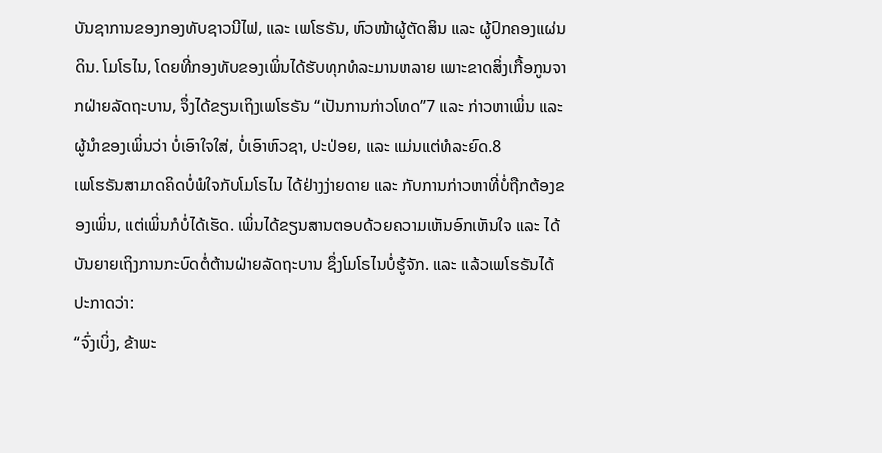ບັນຊາການຂອງກອງທັບຊາວນີໄຟ, ແລະ ເພໂຮຣັນ, ຫົວໜ້າຜູ້ຕັດສິນ ແລະ ຜູ້ປົກຄອງແຜ່ນດິນ. ໂມໂຣໄນ, ໂດຍທີ່ກອງທັບຂອງເພິ່ນໄດ້ຮັບທຸກທໍລະມານຫລາຍ ເພາະຂາດສິ່ງເກື້ອກູນຈາກຝ່າຍລັດຖະບານ, ຈຶ່ງໄດ້ຂຽນເຖິງເພໂຮຣັນ “ເປັນການກ່າວໂທດ”7 ແລະ ກ່າວຫາເພິ່ນ ແລະ ຜູ້ນຳຂອງເພິ່ນວ່າ ບໍ່ເອົາໃຈໃສ່, ບໍ່ເອົາຫົວຊາ, ປະປ່ອຍ, ແລະ ແມ່ນແຕ່ທໍລະຍົດ.8
ເພໂຮຣັນສາມາດຄິດບໍ່ພໍໃຈກັບໂມໂຣໄນ ໄດ້ຢ່າງງ່າຍດາຍ ແລະ ກັບການກ່າວຫາທີ່ບໍ່ຖືກຕ້ອງຂອງເພິ່ນ, ແຕ່ເພິ່ນກໍບໍ່ໄດ້ເຮັດ. ເພິ່ນໄດ້ຂຽນສານຕອບດ້ວຍຄວາມເຫັນອົກເຫັນໃຈ ແລະ ໄດ້ບັນຍາຍເຖິງການກະບົດຕໍ່ຕ້ານຝ່າຍລັດຖະບານ ຊຶ່ງໂມໂຣໄນບໍ່ຮູ້ຈັກ. ແລະ ແລ້ວເພໂຮຣັນໄດ້ປະກາດວ່າ:
“ຈົ່ງເບິ່ງ, ຂ້າພະ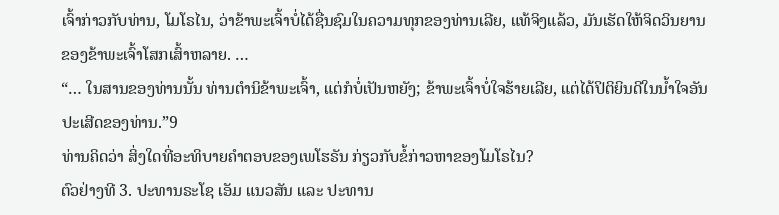ເຈົ້າກ່າວກັບທ່ານ, ໂມໂຣໄນ, ວ່າຂ້າພະເຈົ້າບໍ່ໄດ້ຊື່ນຊົມໃນຄວາມທຸກຂອງທ່ານເລີຍ, ແທ້ຈິງແລ້ວ, ມັນເຮັດໃຫ້ຈິດວິນຍານຂອງຂ້າພະເຈົ້າໂສກເສົ້າຫລາຍ. …
“… ໃນສານຂອງທ່ານນັ້ນ ທ່ານຕຳນິຂ້າພະເຈົ້າ, ແຕ່ກໍບໍ່ເປັນຫຍັງ; ຂ້າພະເຈົ້າບໍ່ໃຈຮ້າຍເລີຍ, ແຕ່ໄດ້ປິຕິຍິນດີໃນນ້ຳໃຈອັນປະເສີດຂອງທ່ານ.”9
ທ່ານຄິດວ່າ ສິ່ງໃດທີ່ອະທິບາຍຄຳຕອບຂອງເພໂຮຣັນ ກ່ຽວກັບຂໍ້ກ່າວຫາຂອງໂມໂຣໄນ?
ຕົວຢ່າງທີ 3. ປະທານຣະໂຊ ເອັມ ແນວສັນ ແລະ ປະທານ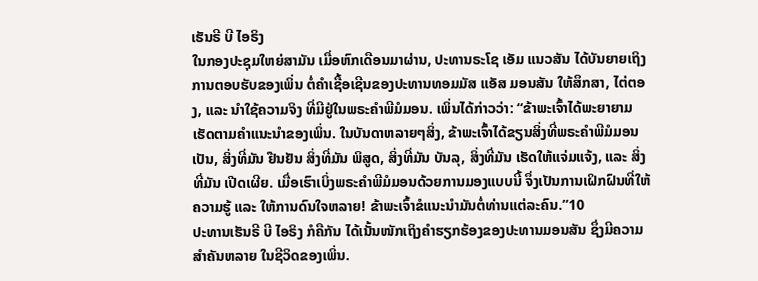ເຮັນຣີ ບີ ໄອຣິງ
ໃນກອງປະຊຸມໃຫຍ່ສາມັນ ເມື່ອຫົກເດືອນມາຜ່ານ, ປະທານຣະໂຊ ເອັມ ແນວສັນ ໄດ້ບັນຍາຍເຖິງການຕອບຮັບຂອງເພິ່ນ ຕໍ່ຄຳເຊື້ອເຊີນຂອງປະທານທອມມັສ ແອັສ ມອນສັນ ໃຫ້ສຶກສາ, ໄຕ່ຕອງ, ແລະ ນຳໃຊ້ຄວາມຈິງ ທີ່ມີຢູ່ໃນພຣະຄຳພີມໍມອນ. ເພິ່ນໄດ້ກ່າວວ່າ: “ຂ້າພະເຈົ້າໄດ້ພະຍາຍາມເຮັດຕາມຄຳແນະນຳຂອງເພິ່ນ. ໃນບັນດາຫລາຍໆສິ່ງ, ຂ້າພະເຈົ້າໄດ້ຂຽນສິ່ງທີ່ພຣະຄຳພີມໍມອນ ເປັນ, ສິ່ງທີ່ມັນ ຢືນຢັນ ສິ່ງທີ່ມັນ ພິສູດ, ສິ່ງທີ່ມັນ ບັນລຸ, ສິ່ງທີ່ມັນ ເຮັດໃຫ້ແຈ່ມແຈ້ງ, ແລະ ສິ່ງທີ່ມັນ ເປີດເຜີຍ. ເມື່ອເຮົາເບິ່ງພຣະຄຳພີມໍມອນດ້ວຍການມອງແບບນີ້ ຈຶ່ງເປັນການເຝິກຝົນທີ່ໃຫ້ຄວາມຮູ້ ແລະ ໃຫ້ການດົນໃຈຫລາຍ! ຂ້າພະເຈົ້າຂໍແນະນຳມັນຕໍ່ທ່ານແຕ່ລະຄົນ.”10
ປະທານເຮັນຣີ ບີ ໄອຣິງ ກໍຄືກັນ ໄດ້ເນັ້ນໜັກເຖິງຄຳຮຽກຮ້ອງຂອງປະທານມອນສັນ ຊຶ່ງມີຄວາມສຳຄັນຫລາຍ ໃນຊີວິດຂອງເພິ່ນ.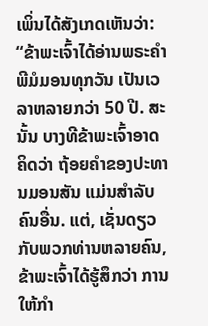ເພິ່ນໄດ້ສັງເກດເຫັນວ່າ:
“ຂ້າພະເຈົ້າໄດ້ອ່ານພຣະຄຳພີມໍມອນທຸກວັນ ເປັນເວລາຫລາຍກວ່າ 50 ປີ. ສະນັ້ນ ບາງທີຂ້າພະເຈົ້າອາດຄິດວ່າ ຖ້ອຍຄຳຂອງປະທານມອນສັນ ແມ່ນສຳລັບຄົນອື່ນ. ແຕ່, ເຊັ່ນດຽວກັບພວກທ່ານຫລາຍຄົນ, ຂ້າພະເຈົ້າໄດ້ຮູ້ສຶກວ່າ ການໃຫ້ກຳ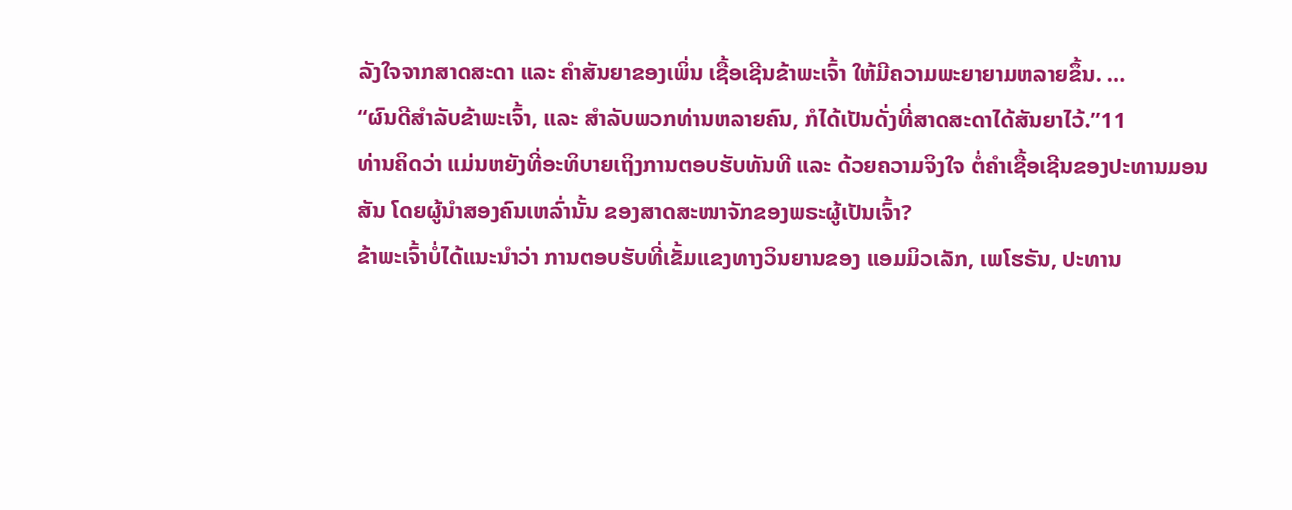ລັງໃຈຈາກສາດສະດາ ແລະ ຄຳສັນຍາຂອງເພິ່ນ ເຊື້ອເຊີນຂ້າພະເຈົ້າ ໃຫ້ມີຄວາມພະຍາຍາມຫລາຍຂຶ້ນ. …
“ຜົນດີສຳລັບຂ້າພະເຈົ້າ, ແລະ ສຳລັບພວກທ່ານຫລາຍຄົນ, ກໍໄດ້ເປັນດັ່ງທີ່ສາດສະດາໄດ້ສັນຍາໄວ້.”11
ທ່ານຄິດວ່າ ແມ່ນຫຍັງທີ່ອະທິບາຍເຖິງການຕອບຮັບທັນທີ ແລະ ດ້ວຍຄວາມຈິງໃຈ ຕໍ່ຄຳເຊື້ອເຊີນຂອງປະທານມອນສັນ ໂດຍຜູ້ນຳສອງຄົນເຫລົ່ານັ້ນ ຂອງສາດສະໜາຈັກຂອງພຣະຜູ້ເປັນເຈົ້າ?
ຂ້າພະເຈົ້າບໍ່ໄດ້ແນະນຳວ່າ ການຕອບຮັບທີ່ເຂັ້ມແຂງທາງວິນຍານຂອງ ແອມມິວເລັກ, ເພໂຮຣັນ, ປະທານ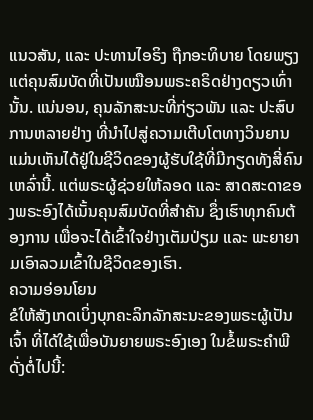ແນວສັນ, ແລະ ປະທານໄອຣິງ ຖືກອະທິບາຍ ໂດຍພຽງແຕ່ຄຸນສົມບັດທີ່ເປັນເໝືອນພຣະຄຣິດຢ່າງດຽວເທົ່ານັ້ນ. ແນ່ນອນ, ຄຸນລັກສະນະທີ່ກ່ຽວພັນ ແລະ ປະສົບການຫລາຍຢ່າງ ທີ່ນຳໄປສູ່ຄວາມເຕີບໂຕທາງວິນຍານ ແມ່ນເຫັນໄດ້ຢູ່ໃນຊີວິດຂອງຜູ້ຮັບໃຊ້ທີ່ມີກຽດທັງສີ່ຄົນເຫລົ່ານີ້. ແຕ່ພຣະຜູ້ຊ່ວຍໃຫ້ລອດ ແລະ ສາດສະດາຂອງພຣະອົງໄດ້ເນັ້ນຄຸນສົມບັດທີ່ສຳຄັນ ຊຶ່ງເຮົາທຸກຄົນຕ້ອງການ ເພື່ອຈະໄດ້ເຂົ້າໃຈຢ່າງເຕັມປ່ຽມ ແລະ ພະຍາຍາມເອົາລວມເຂົ້າໃນຊີວິດຂອງເຮົາ.
ຄວາມອ່ອນໂຍນ
ຂໍໃຫ້ສັງເກດເບິ່ງບຸກຄະລິກລັກສະນະຂອງພຣະຜູ້ເປັນເຈົ້າ ທີ່ໄດ້ໃຊ້ເພື່ອບັນຍາຍພຣະອົງເອງ ໃນຂໍ້ພຣະຄຳພີດັ່ງຕໍ່ໄປນີ້: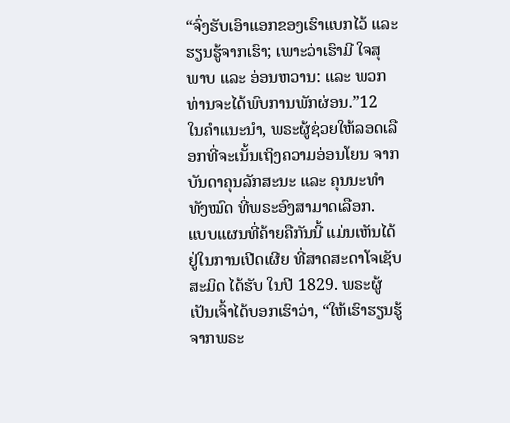“ຈົ່ງຮັບເອົາແອກຂອງເຮົາແບກໄວ້ ແລະ ຮຽນຮູ້ຈາກເຮົາ; ເພາະວ່າເຮົາມີ ໃຈສຸພາບ ແລະ ອ່ອນຫວານ: ແລະ ພວກທ່ານຈະໄດ້ພົບການພັກຜ່ອນ.”12
ໃນຄຳແນະນຳ, ພຣະຜູ້ຊ່ວຍໃຫ້ລອດເລືອກທີ່ຈະເນັ້ນເຖິງຄວາມອ່ອນໂຍນ ຈາກບັນດາຄຸນລັກສະນະ ແລະ ຄຸນນະທຳທັງໝົດ ທີ່ພຣະອົງສາມາດເລືອກ.
ແບບແຜນທີ່ຄ້າຍຄືກັນນີ້ ແມ່ນເຫັນໄດ້ຢູ່ໃນການເປີດເຜີຍ ທີ່ສາດສະດາໂຈເຊັບ ສະມິດ ໄດ້ຮັບ ໃນປີ 1829. ພຣະຜູ້ເປັນເຈົ້າໄດ້ບອກເຮົາວ່າ, “ໃຫ້ເຮົາຮຽນຮູ້ຈາກພຣະ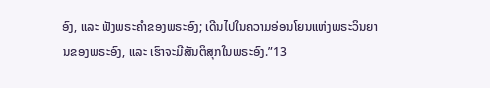ອົງ, ແລະ ຟັງພຣະຄຳຂອງພຣະອົງ; ເດີນໄປໃນຄວາມອ່ອນໂຍນແຫ່ງພຣະວິນຍານຂອງພຣະອົງ, ແລະ ເຮົາຈະມີສັນຕິສຸກໃນພຣະອົງ.”13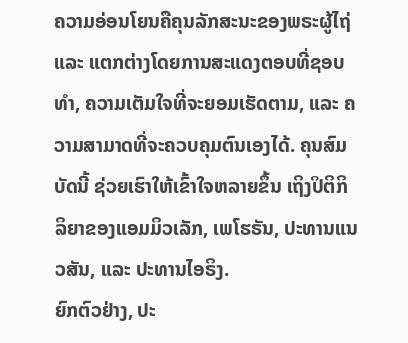ຄວາມອ່ອນໂຍນຄືຄຸນລັກສະນະຂອງພຣະຜູ້ໄຖ່ ແລະ ແຕກຕ່າງໂດຍການສະແດງຕອບທີ່ຊອບທຳ, ຄວາມເຕັມໃຈທີ່ຈະຍອມເຮັດຕາມ, ແລະ ຄວາມສາມາດທີ່ຈະຄວບຄຸມຕົນເອງໄດ້. ຄຸນສົມບັດນີ້ ຊ່ວຍເຮົາໃຫ້ເຂົ້າໃຈຫລາຍຂຶ້ນ ເຖິງປິຕິກິລິຍາຂອງແອມມິວເລັກ, ເພໂຮຣັນ, ປະທານແນວສັນ, ແລະ ປະທານໄອຣິງ.
ຍົກຕົວຢ່າງ, ປະ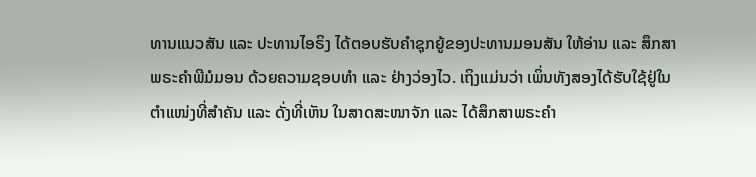ທານແນວສັນ ແລະ ປະທານໄອຣິງ ໄດ້ຕອບຮັບຄຳຊຸກຍູ້ຂອງປະທານມອນສັນ ໃຫ້ອ່ານ ແລະ ສຶກສາພຣະຄຳພີມໍມອນ ດ້ວຍຄວາມຊອບທຳ ແລະ ຢ່າງວ່ອງໄວ. ເຖິງແມ່ນວ່າ ເພິ່ນທັງສອງໄດ້ຮັບໃຊ້ຢູ່ໃນຕຳແໜ່ງທີ່ສຳຄັນ ແລະ ດັ່ງທີ່ເຫັນ ໃນສາດສະໜາຈັກ ແລະ ໄດ້ສຶກສາພຣະຄຳ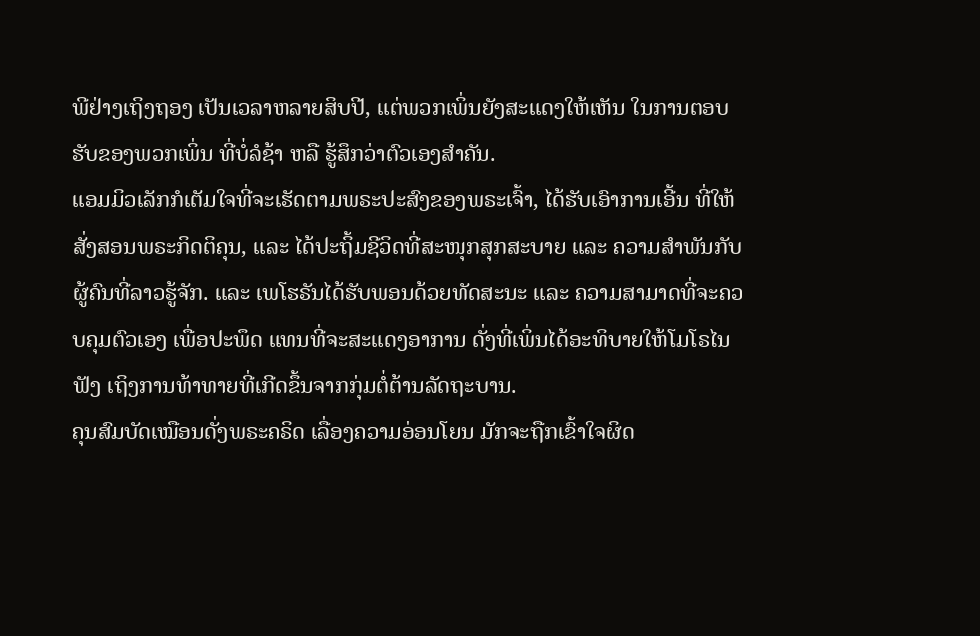ພີຢ່າງເຖິງຖອງ ເປັນເວລາຫລາຍສິບປີ, ແຕ່ພວກເພິ່ນຍັງສະແດງໃຫ້ເຫັນ ໃນການຕອບຮັບຂອງພວກເພິ່ນ ທີ່ບໍ່ລໍຊ້າ ຫລື ຮູ້ສຶກວ່າຕົວເອງສຳຄັນ.
ແອມມິວເລັກກໍເຕັມໃຈທີ່ຈະເຮັດຕາມພຣະປະສົງຂອງພຣະເຈົ້າ, ໄດ້ຮັບເອົາການເອີ້ນ ທີ່ໃຫ້ສັ່ງສອນພຣະກິດຕິຄຸນ, ແລະ ໄດ້ປະຖິ້ມຊີວິດທີ່ສະໜຸກສຸກສະບາຍ ແລະ ຄວາມສຳພັນກັບຜູ້ຄົນທີ່ລາວຮູ້ຈັກ. ແລະ ເພໂຮຣັນໄດ້ຮັບພອນດ້ວຍທັດສະນະ ແລະ ຄວາມສາມາດທີ່ຈະຄວບຄຸມຕົວເອງ ເພື່ອປະພຶດ ແທນທີ່ຈະສະແດງອາການ ດັ່ງທີ່ເພິ່ນໄດ້ອະທິບາຍໃຫ້ໂມໂຣໄນຟັງ ເຖິງການທ້າທາຍທີ່ເກີດຂຶ້ນຈາກກຸ່ມຕໍ່ຕ້ານລັດຖະບານ.
ຄຸນສົມບັດເໝືອນດັ່ງພຣະຄຣິດ ເລື່ອງຄວາມອ່ອນໂຍນ ມັກຈະຖືກເຂົ້າໃຈຜິດ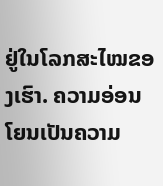ຢູ່ໃນໂລກສະໄໝຂອງເຮົາ. ຄວາມອ່ອນໂຍນເປັນຄວາມ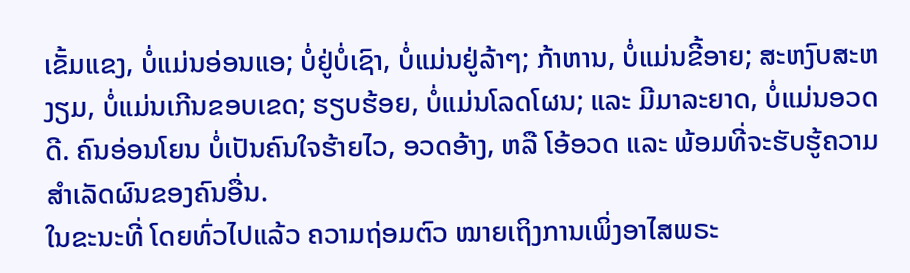ເຂັ້ມແຂງ, ບໍ່ແມ່ນອ່ອນແອ; ບໍ່ຢູ່ບໍ່ເຊົາ, ບໍ່ແມ່ນຢູ່ລ້າໆ; ກ້າຫານ, ບໍ່ແມ່ນຂີ້ອາຍ; ສະຫງົບສະຫງຽມ, ບໍ່ແມ່ນເກີນຂອບເຂດ; ຮຽບຮ້ອຍ, ບໍ່ແມ່ນໂລດໂຜນ; ແລະ ມີມາລະຍາດ, ບໍ່ແມ່ນອວດດີ. ຄົນອ່ອນໂຍນ ບໍ່ເປັນຄົນໃຈຮ້າຍໄວ, ອວດອ້າງ, ຫລື ໂອ້ອວດ ແລະ ພ້ອມທີ່ຈະຮັບຮູ້ຄວາມສຳເລັດຜົນຂອງຄົນອື່ນ.
ໃນຂະນະທີ່ ໂດຍທົ່ວໄປແລ້ວ ຄວາມຖ່ອມຕົວ ໝາຍເຖິງການເພິ່ງອາໄສພຣະ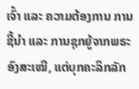ເຈົ້າ ແລະ ຄວາມຕ້ອງການ ການຊີ້ນຳ ແລະ ການຊຸກຍູ້ຈາກພຣະອົງສະເໝີ, ແຕ່ບຸກຄະລິກລັກ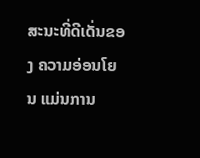ສະນະທີ່ດີເດັ່ນຂອງ ຄວາມອ່ອນໂຍນ ແມ່ນການ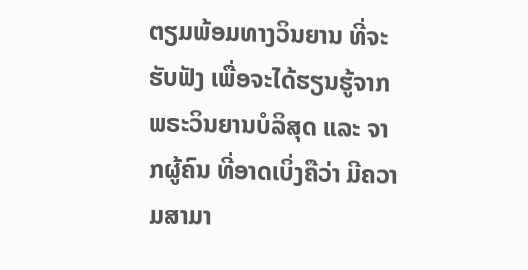ຕຽມພ້ອມທາງວິນຍານ ທີ່ຈະຮັບຟັງ ເພື່ອຈະໄດ້ຮຽນຮູ້ຈາກພຣະວິນຍານບໍລິສຸດ ແລະ ຈາກຜູ້ຄົນ ທີ່ອາດເບິ່ງຄືວ່າ ມີຄວາມສາມາ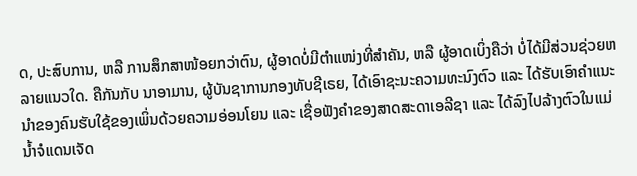ດ, ປະສົບການ, ຫລື ການສຶກສາໜ້ອຍກວ່າຕົນ, ຜູ້ອາດບໍ່ມີຕຳແໜ່ງທີ່ສຳຄັນ, ຫລື ຜູ້ອາດເບິ່ງຄືວ່າ ບໍ່ໄດ້ມີສ່ວນຊ່ວຍຫລາຍແນວໃດ. ຄືກັນກັບ ນາອາມານ, ຜູ້ບັນຊາການກອງທັບຊີເຣຍ, ໄດ້ເອົາຊະນະຄວາມທະນົງຕົວ ແລະ ໄດ້ຮັບເອົາຄຳແນະນຳຂອງຄົນຮັບໃຊ້ຂອງເພິ່ນດ້ວຍຄວາມອ່ອນໂຍນ ແລະ ເຊື່ອຟັງຄຳຂອງສາດສະດາເອລີຊາ ແລະ ໄດ້ລົງໄປລ້າງຕົວໃນແມ່ນ້ຳຈໍແດນເຈັດ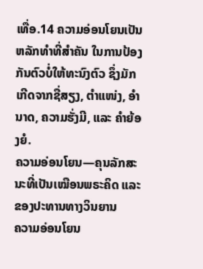ເທື່ອ.14 ຄວາມອ່ອນໂຍນເປັນຫລັກທຳທີ່ສຳຄັນ ໃນການປ້ອງກັນຕົວບໍ່ໃຫ້ທະນົງຕົວ ຊຶ່ງມັກເກີດຈາກຊື່ສຽງ, ຕຳແໜ່ງ, ອຳນາດ, ຄວາມຮັ່ງມີ, ແລະ ຄຳຍ້ອງຍໍ.
ຄວາມອ່ອນໂຍນ—ຄຸນລັກສະນະທີ່ເປັນເໝືອນພຣະຄິດ ແລະ ຂອງປະທານທາງວິນຍານ
ຄວາມອ່ອນໂຍນ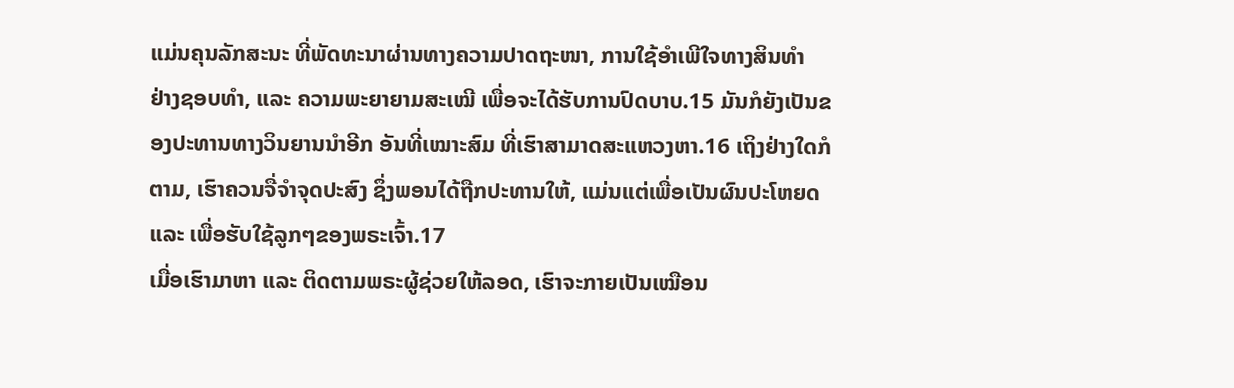ແມ່ນຄຸນລັກສະນະ ທີ່ພັດທະນາຜ່ານທາງຄວາມປາດຖະໜາ, ການໃຊ້ອຳເພີໃຈທາງສິນທຳ ຢ່າງຊອບທຳ, ແລະ ຄວາມພະຍາຍາມສະເໝີ ເພື່ອຈະໄດ້ຮັບການປົດບາບ.15 ມັນກໍຍັງເປັນຂອງປະທານທາງວິນຍານນຳອີກ ອັນທີ່ເໝາະສົມ ທີ່ເຮົາສາມາດສະແຫວງຫາ.16 ເຖິງຢ່າງໃດກໍຕາມ, ເຮົາຄວນຈື່ຈຳຈຸດປະສົງ ຊຶ່ງພອນໄດ້ຖືກປະທານໃຫ້, ແມ່ນແຕ່ເພື່ອເປັນຜົນປະໂຫຍດ ແລະ ເພື່ອຮັບໃຊ້ລູກໆຂອງພຣະເຈົ້າ.17
ເມື່ອເຮົາມາຫາ ແລະ ຕິດຕາມພຣະຜູ້ຊ່ວຍໃຫ້ລອດ, ເຮົາຈະກາຍເປັນເໝືອນ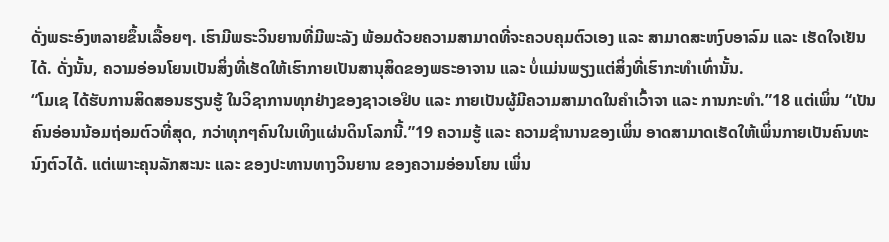ດັ່ງພຣະອົງຫລາຍຂຶ້ນເລື້ອຍໆ. ເຮົາມີພຣະວິນຍານທີ່ມີພະລັງ ພ້ອມດ້ວຍຄວາມສາມາດທີ່ຈະຄວບຄຸມຕົວເອງ ແລະ ສາມາດສະຫງົບອາລົມ ແລະ ເຮັດໃຈເຢັນໄດ້. ດັ່ງນັ້ນ, ຄວາມອ່ອນໂຍນເປັນສິ່ງທີ່ເຮັດໃຫ້ເຮົາກາຍເປັນສານຸສິດຂອງພຣະອາຈານ ແລະ ບໍ່ແມ່ນພຽງແຕ່ສິ່ງທີ່ເຮົາກະທຳເທົ່ານັ້ນ.
“ໂມເຊ ໄດ້ຮັບການສິດສອນຮຽນຮູ້ ໃນວິຊາການທຸກຢ່າງຂອງຊາວເອຢິບ ແລະ ກາຍເປັນຜູ້ມີຄວາມສາມາດໃນຄຳເວົ້າຈາ ແລະ ການກະທຳ.”18 ແຕ່ເພິ່ນ “ເປັນຄົນອ່ອນນ້ອມຖ່ອມຕົວທີ່ສຸດ, ກວ່າທຸກໆຄົນໃນເທິງແຜ່ນດິນໂລກນີ້.”19 ຄວາມຮູ້ ແລະ ຄວາມຊຳນານຂອງເພິ່ນ ອາດສາມາດເຮັດໃຫ້ເພິ່ນກາຍເປັນຄົນທະນົງຕົວໄດ້. ແຕ່ເພາະຄຸນລັກສະນະ ແລະ ຂອງປະທານທາງວິນຍານ ຂອງຄວາມອ່ອນໂຍນ ເພິ່ນ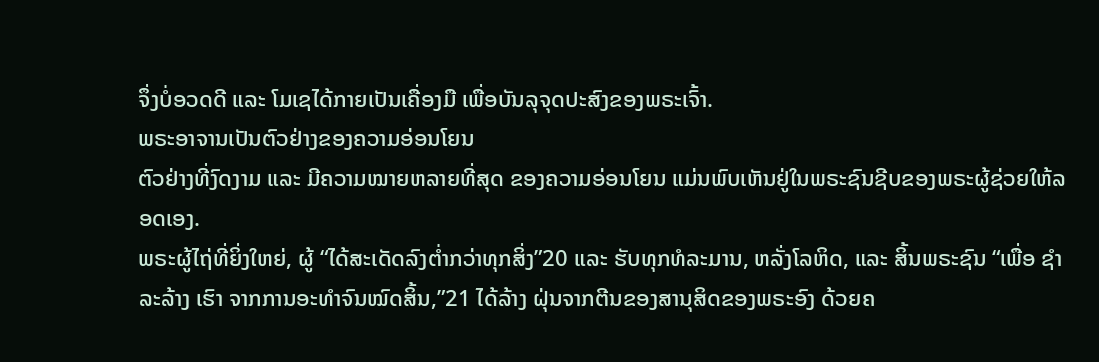ຈຶ່ງບໍ່ອວດດີ ແລະ ໂມເຊໄດ້ກາຍເປັນເຄື່ອງມື ເພື່ອບັນລຸຈຸດປະສົງຂອງພຣະເຈົ້າ.
ພຣະອາຈານເປັນຕົວຢ່າງຂອງຄວາມອ່ອນໂຍນ
ຕົວຢ່າງທີ່ງົດງາມ ແລະ ມີຄວາມໝາຍຫລາຍທີ່ສຸດ ຂອງຄວາມອ່ອນໂຍນ ແມ່ນພົບເຫັນຢູ່ໃນພຣະຊົນຊີບຂອງພຣະຜູ້ຊ່ວຍໃຫ້ລອດເອງ.
ພຣະຜູ້ໄຖ່ທີ່ຍິ່ງໃຫຍ່, ຜູ້ “ໄດ້ສະເດັດລົງຕ່ຳກວ່າທຸກສິ່ງ”20 ແລະ ຮັບທຸກທໍລະມານ, ຫລັ່ງໂລຫິດ, ແລະ ສິ້ນພຣະຊົນ “ເພື່ອ ຊຳລະລ້າງ ເຮົາ ຈາກການອະທຳຈົນໝົດສິ້ນ,”21 ໄດ້ລ້າງ ຝຸ່ນຈາກຕີນຂອງສານຸສິດຂອງພຣະອົງ ດ້ວຍຄ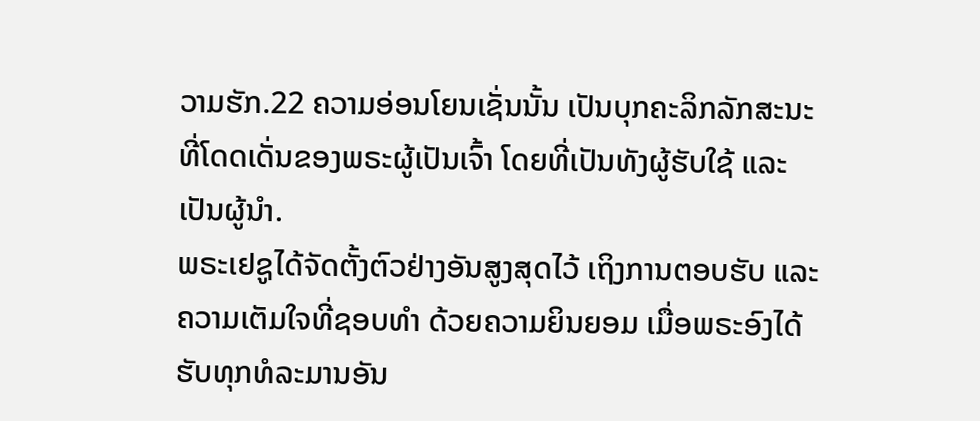ວາມຮັກ.22 ຄວາມອ່ອນໂຍນເຊັ່ນນັ້ນ ເປັນບຸກຄະລິກລັກສະນະທີ່ໂດດເດັ່ນຂອງພຣະຜູ້ເປັນເຈົ້າ ໂດຍທີ່ເປັນທັງຜູ້ຮັບໃຊ້ ແລະ ເປັນຜູ້ນຳ.
ພຣະເຢຊູໄດ້ຈັດຕັ້ງຕົວຢ່າງອັນສູງສຸດໄວ້ ເຖິງການຕອບຮັບ ແລະ ຄວາມເຕັມໃຈທີ່ຊອບທຳ ດ້ວຍຄວາມຍິນຍອມ ເມື່ອພຣະອົງໄດ້ຮັບທຸກທໍລະມານອັນ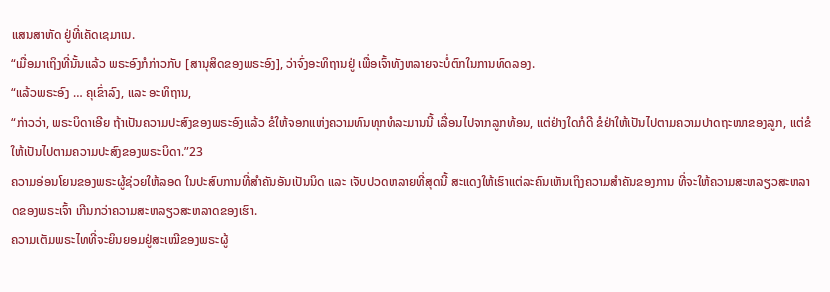ແສນສາຫັດ ຢູ່ທີ່ເຄັດເຊມາເນ.
“ເມື່ອມາເຖິງທີ່ນັ້ນແລ້ວ ພຣະອົງກໍກ່າວກັບ [ສານຸສິດຂອງພຣະອົງ], ວ່າຈົ່ງອະທິຖານຢູ່ ເພື່ອເຈົ້າທັງຫລາຍຈະບໍ່ຕົກໃນການທົດລອງ.
“ແລ້ວພຣະອົງ … ຄຸເຂົ່າລົງ, ແລະ ອະທິຖານ,
“ກ່າວວ່າ, ພຣະບິດາເອີຍ ຖ້າເປັນຄວາມປະສົງຂອງພຣະອົງແລ້ວ ຂໍໃຫ້ຈອກແຫ່ງຄວາມທົນທຸກທໍລະມານນີ້ ເລື່ອນໄປຈາກລູກທ້ອນ, ແຕ່ຢ່າງໃດກໍດີ ຂໍຢ່າໃຫ້ເປັນໄປຕາມຄວາມປາດຖະໜາຂອງລູກ, ແຕ່ຂໍໃຫ້ເປັນໄປຕາມຄວາມປະສົງຂອງພຣະບິດາ.”23
ຄວາມອ່ອນໂຍນຂອງພຣະຜູ້ຊ່ວຍໃຫ້ລອດ ໃນປະສົບການທີ່ສຳຄັນອັນເປັນນິດ ແລະ ເຈັບປວດຫລາຍທີ່ສຸດນີ້ ສະແດງໃຫ້ເຮົາແຕ່ລະຄົນເຫັນເຖິງຄວາມສຳຄັນຂອງການ ທີ່ຈະໃຫ້ຄວາມສະຫລຽວສະຫລາດຂອງພຣະເຈົ້າ ເກີນກວ່າຄວາມສະຫລຽວສະຫລາດຂອງເຮົາ.
ຄວາມເຕັມພຣະໄທທີ່ຈະຍິນຍອມຢູ່ສະເໝີຂອງພຣະຜູ້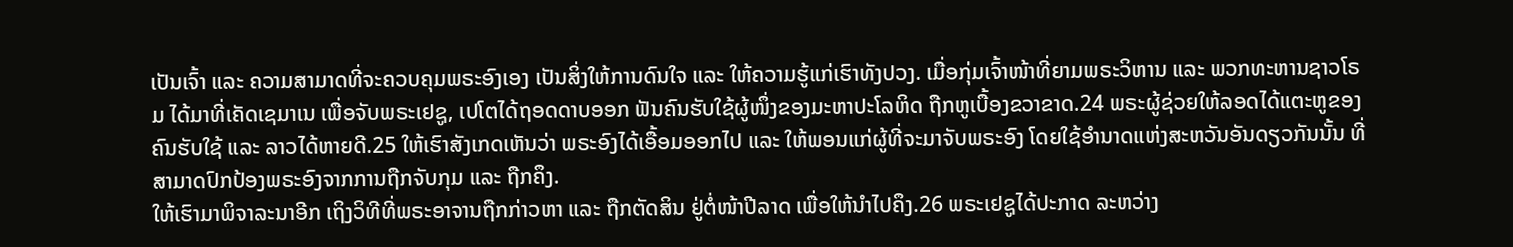ເປັນເຈົ້າ ແລະ ຄວາມສາມາດທີ່ຈະຄວບຄຸມພຣະອົງເອງ ເປັນສິ່ງໃຫ້ການດົນໃຈ ແລະ ໃຫ້ຄວາມຮູ້ແກ່ເຮົາທັງປວງ. ເມື່ອກຸ່ມເຈົ້າໜ້າທີ່ຍາມພຣະວິຫານ ແລະ ພວກທະຫານຊາວໂຣມ ໄດ້ມາທີ່ເຄັດເຊມາເນ ເພື່ອຈັບພຣະເຢຊູ, ເປໂຕໄດ້ຖອດດາບອອກ ຟັນຄົນຮັບໃຊ້ຜູ້ໜຶ່ງຂອງມະຫາປະໂລຫິດ ຖືກຫູເບື້ອງຂວາຂາດ.24 ພຣະຜູ້ຊ່ວຍໃຫ້ລອດໄດ້ແຕະຫູຂອງຄົນຮັບໃຊ້ ແລະ ລາວໄດ້ຫາຍດີ.25 ໃຫ້ເຮົາສັງເກດເຫັນວ່າ ພຣະອົງໄດ້ເອື້ອມອອກໄປ ແລະ ໃຫ້ພອນແກ່ຜູ້ທີ່ຈະມາຈັບພຣະອົງ ໂດຍໃຊ້ອຳນາດແຫ່ງສະຫວັນອັນດຽວກັນນັ້ນ ທີ່ສາມາດປົກປ້ອງພຣະອົງຈາກການຖືກຈັບກຸມ ແລະ ຖືກຄຶງ.
ໃຫ້ເຮົາມາພິຈາລະນາອີກ ເຖິງວິທີທີ່ພຣະອາຈານຖືກກ່າວຫາ ແລະ ຖືກຕັດສິນ ຢູ່ຕໍ່ໜ້າປີລາດ ເພື່ອໃຫ້ນຳໄປຄຶງ.26 ພຣະເຢຊູໄດ້ປະກາດ ລະຫວ່າງ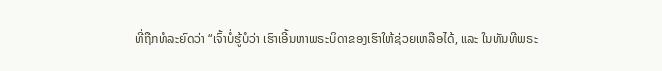ທີ່ຖືກທໍລະຍົດວ່າ “ເຈົ້າບໍ່ຮູ້ບໍວ່າ ເຮົາເອີ້ນຫາພຣະບິດາຂອງເຮົາໃຫ້ຊ່ວຍເຫລືອໄດ້, ແລະ ໃນທັນທີພຣະ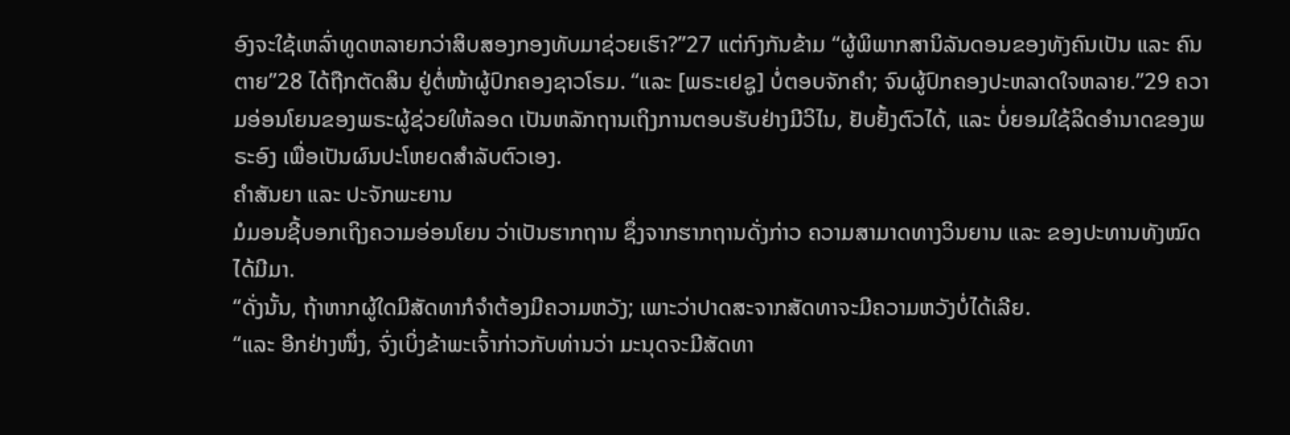ອົງຈະໃຊ້ເຫລົ່າທູດຫລາຍກວ່າສິບສອງກອງທັບມາຊ່ວຍເຮົາ?”27 ແຕ່ກົງກັນຂ້າມ “ຜູ້ພິພາກສານິລັນດອນຂອງທັງຄົນເປັນ ແລະ ຄົນຕາຍ”28 ໄດ້ຖືກຕັດສິນ ຢູ່ຕໍ່ໜ້າຜູ້ປົກຄອງຊາວໂຣມ. “ແລະ [ພຣະເຢຊູ] ບໍ່ຕອບຈັກຄຳ; ຈົນຜູ້ປົກຄອງປະຫລາດໃຈຫລາຍ.”29 ຄວາມອ່ອນໂຍນຂອງພຣະຜູ້ຊ່ວຍໃຫ້ລອດ ເປັນຫລັກຖານເຖິງການຕອບຮັບຢ່າງມີວິໄນ, ຢັບຢັ້ງຕົວໄດ້, ແລະ ບໍ່ຍອມໃຊ້ລິດອຳນາດຂອງພຣະອົງ ເພື່ອເປັນຜົນປະໂຫຍດສຳລັບຕົວເອງ.
ຄຳສັນຍາ ແລະ ປະຈັກພະຍານ
ມໍມອນຊີ້ບອກເຖິງຄວາມອ່ອນໂຍນ ວ່າເປັນຮາກຖານ ຊຶ່ງຈາກຮາກຖານດັ່ງກ່າວ ຄວາມສາມາດທາງວິນຍານ ແລະ ຂອງປະທານທັງໝົດ ໄດ້ມີມາ.
“ດັ່ງນັ້ນ, ຖ້າຫາກຜູ້ໃດມີສັດທາກໍຈຳຕ້ອງມີຄວາມຫວັງ; ເພາະວ່າປາດສະຈາກສັດທາຈະມີຄວາມຫວັງບໍ່ໄດ້ເລີຍ.
“ແລະ ອີກຢ່າງໜຶ່ງ, ຈົ່ງເບິ່ງຂ້າພະເຈົ້າກ່າວກັບທ່ານວ່າ ມະນຸດຈະມີສັດທາ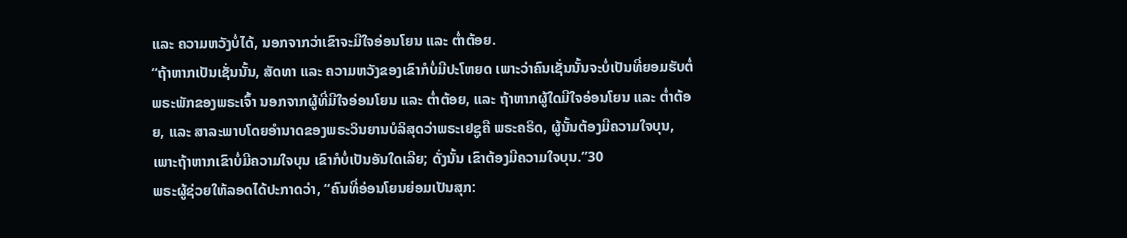ແລະ ຄວາມຫວັງບໍ່ໄດ້, ນອກຈາກວ່າເຂົາຈະມີໃຈອ່ອນໂຍນ ແລະ ຕ່ຳຕ້ອຍ.
“ຖ້າຫາກເປັນເຊັ່ນນັ້ນ, ສັດທາ ແລະ ຄວາມຫວັງຂອງເຂົາກໍບໍ່ມີປະໂຫຍດ ເພາະວ່າຄົນເຊັ່ນນັ້ນຈະບໍ່ເປັນທີ່ຍອມຮັບຕໍ່ພຣະພັກຂອງພຣະເຈົ້າ ນອກຈາກຜູ້ທີ່ມີໃຈອ່ອນໂຍນ ແລະ ຕ່ຳຕ້ອຍ, ແລະ ຖ້າຫາກຜູ້ໃດມີໃຈອ່ອນໂຍນ ແລະ ຕ່ຳຕ້ອຍ, ແລະ ສາລະພາບໂດຍອຳນາດຂອງພຣະວິນຍານບໍລິສຸດວ່າພຣະເຢຊູຄື ພຣະຄຣິດ, ຜູ້ນັ້ນຕ້ອງມີຄວາມໃຈບຸນ, ເພາະຖ້າຫາກເຂົາບໍ່ມີຄວາມໃຈບຸນ ເຂົາກໍບໍ່ເປັນອັນໃດເລີຍ; ດັ່ງນັ້ນ ເຂົາຕ້ອງມີຄວາມໃຈບຸນ.”30
ພຣະຜູ້ຊ່ວຍໃຫ້ລອດໄດ້ປະກາດວ່າ, “ຄົນທີ່ອ່ອນໂຍນຍ່ອມເປັນສຸກ: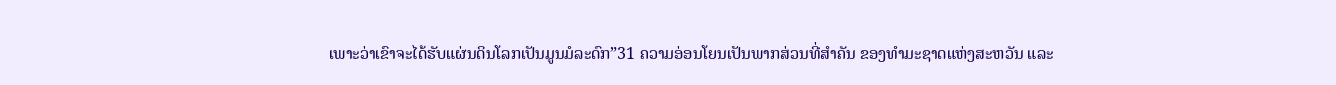ເພາະວ່າເຂົາຈະໄດ້ຮັບແຜ່ນດິນໂລກເປັນມູນມໍລະດົກ”31 ຄວາມອ່ອນໂຍນເປັນພາກສ່ວນທີ່ສຳຄັນ ຂອງທຳມະຊາດແຫ່ງສະຫວັນ ແລະ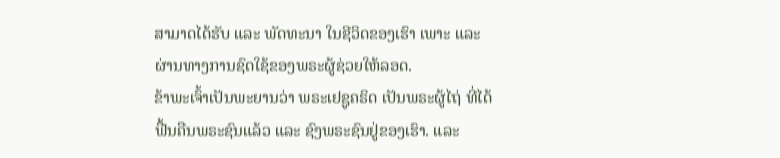ສາມາດໄດ້ຮັບ ແລະ ພັດທະນາ ໃນຊີວິດຂອງເຮົາ ເພາະ ແລະ ຜ່ານທາງການຊົດໃຊ້ຂອງພຣະຜູ້ຊ່ວຍໃຫ້ລອດ.
ຂ້າພະເຈົ້າເປັນພະຍານວ່າ ພຣະເຢຊູຄຣິດ ເປັນພຣະຜູ້ໄຖ່ ທີ່ໄດ້ຟື້ນຄືນພຣະຊົນແລ້ວ ແລະ ຊົງພຣະຊົນຢູ່ຂອງເຮົາ. ແລະ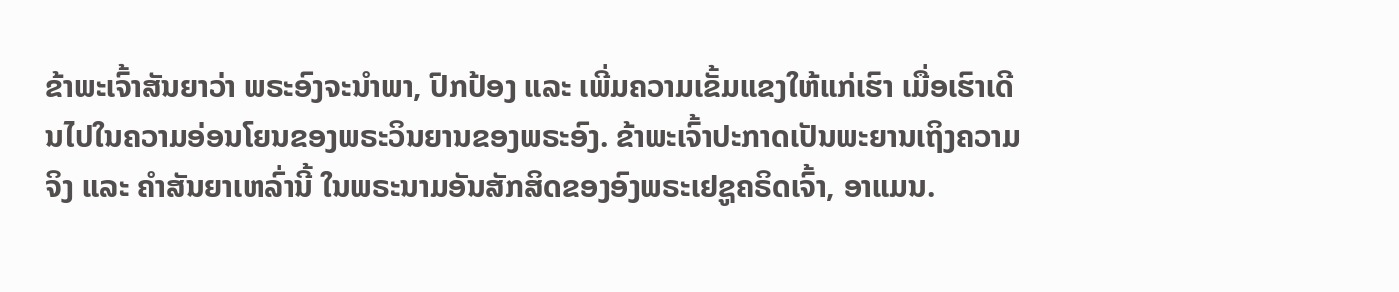ຂ້າພະເຈົ້າສັນຍາວ່າ ພຣະອົງຈະນຳພາ, ປົກປ້ອງ ແລະ ເພີ່ມຄວາມເຂັ້ມແຂງໃຫ້ແກ່ເຮົາ ເມື່ອເຮົາເດີນໄປໃນຄວາມອ່ອນໂຍນຂອງພຣະວິນຍານຂອງພຣະອົງ. ຂ້າພະເຈົ້າປະກາດເປັນພະຍານເຖິງຄວາມຈິງ ແລະ ຄຳສັນຍາເຫລົ່ານີ້ ໃນພຣະນາມອັນສັກສິດຂອງອົງພຣະເຢຊູຄຣິດເຈົ້າ, ອາແມນ.